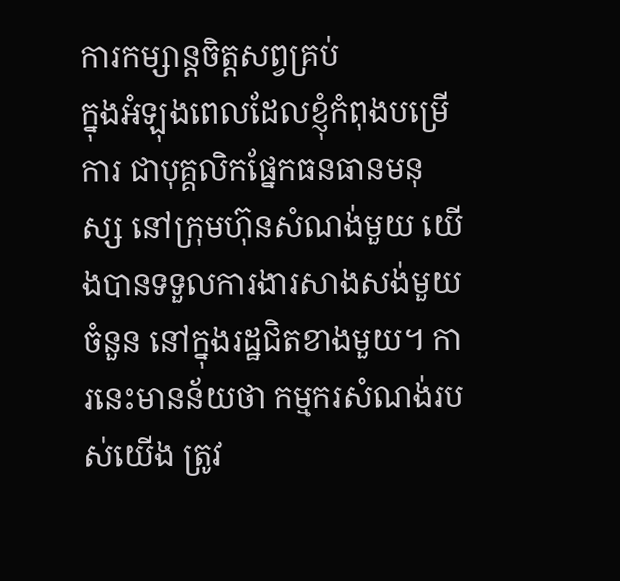ការកម្សាន្តចិត្តសព្វគ្រប់
ក្នុងអំឡុងពេលដែលខ្ញុំកំពុងបម្រើការ ជាបុគ្គលិកផ្នែកធនធានមនុស្ស នៅក្រុមហ៊ុនសំណង់មួយ យើងបានទទួលការងារសាងសង់មួយចំនួន នៅក្នុងរដ្ឋជិតខាងមួយ។ ការនេះមានន័យថា កម្មករសំណង់របស់យើង ត្រូវ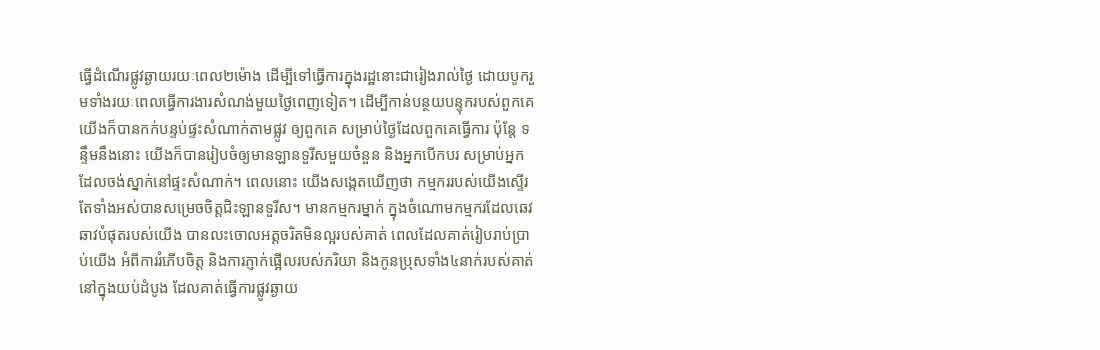ធ្វើដំណើរផ្លូវឆ្ងាយរយៈពេល២ម៉ោង ដើម្បីទៅធ្វើការក្នុងរដ្ឋនោះជារៀងរាល់ថ្ងៃ ដោយបូករួមទាំងរយៈពេលធ្វើការងារសំណង់មួយថ្ងៃពេញទៀត។ ដើម្បីកាន់បន្ថយបន្ទុករបស់ពួកគេ យើងក៏បានកក់បន្ទប់ផ្ទះសំណាក់តាមផ្លូវ ឲ្យពួកគេ សម្រាប់ថ្ងៃដែលពួកគេធ្វើការ ប៉ុន្តែ ទន្ទឹមនឹងនោះ យើងក៏បានរៀបចំឲ្យមានឡានទួរីសមួយចំនួន និងអ្នកបើកបរ សម្រាប់អ្នកដែលចង់ស្នាក់នៅផ្ទះសំណាក់។ ពេលនោះ យើងសង្កេតឃើញថា កម្មកររបស់យើងស្ទើរតែទាំងអស់បានសម្រេចចិត្តជិះឡានទួរីស។ មានកម្មករម្នាក់ ក្នុងចំណោមកម្មករដែលឆេវឆាវបំផុតរបស់យើង បានលះចោលអត្តចរិតមិនល្អរបស់គាត់ ពេលដែលគាត់រៀបរាប់ប្រាប់យើង អំពីការរំភើបចិត្ត និងការភ្ញាក់ផ្អើលរបស់ភរិយា និងកូនប្រុសទាំង៤នាក់របស់គាត់ នៅក្នុងយប់ដំបូង ដែលគាត់ធ្វើការផ្លូវឆ្ងាយ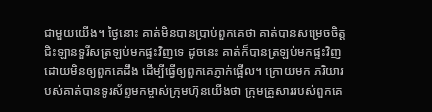ជាមួយយើង។ ថ្ងៃនោះ គាត់មិនបានប្រាប់ពួកគេថា គាត់បានសម្រេចចិត្តជិះឡានទួរីសត្រឡប់មកផ្ទះវិញទេ ដូចនេះ គាត់ក៏បានត្រឡប់មកផ្ទះវិញ ដោយមិនឲ្យពួកគេដឹង ដើម្បីធ្វើឲ្យពួកគេភ្ញាក់ផ្អើល។ ក្រោយមក ភរិយារបស់គាត់បានទូរស័ព្ទមកម្ចាស់ក្រុមហ៊ុនយើងថា ក្រុមគ្រួសាររបស់ពួកគេ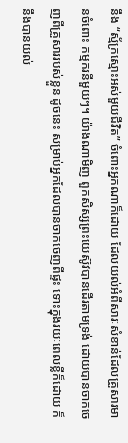នឹង “ស្ម័ក្រស្មោះអស់មួយជីវិត” ចំពោះអ្នកណាក៏ដោយ ដែលយល់អំពីសារៈសំខាន់ដែលគ្រួសារមានចំពោះ កម្មករនីមួយៗ។ យ៉ាងណាមិញ ពួកសិស្សព្រះយេស៊ូវបានដើរតាមទ្រង់ ដោយបានចាកចេញពីគ្រួសាររបស់ខ្លួន ដូចនេះ សម្រាប់អ្នកដែលបានចាកចេញពីផ្ទះ ទោះក្នុងរយៈពេលខ្លីក៏ដោយ ក៏នឹងបានយល់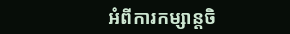អំពីការកម្សាន្តចិ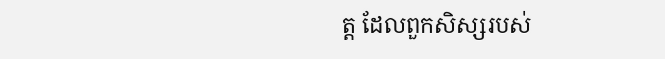ត្ត ដែលពួកសិស្សរបស់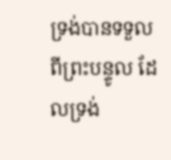ទ្រង់បានទទួល ពីព្រះបន្ទូល ដែលទ្រង់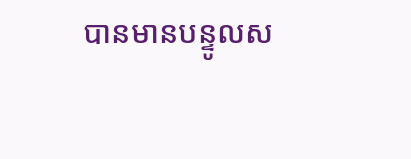បានមានបន្ទូលស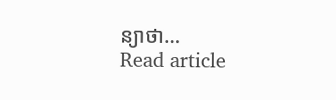ន្យាថា…
Read article